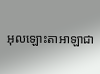អុលឡោះតាអាឡាជា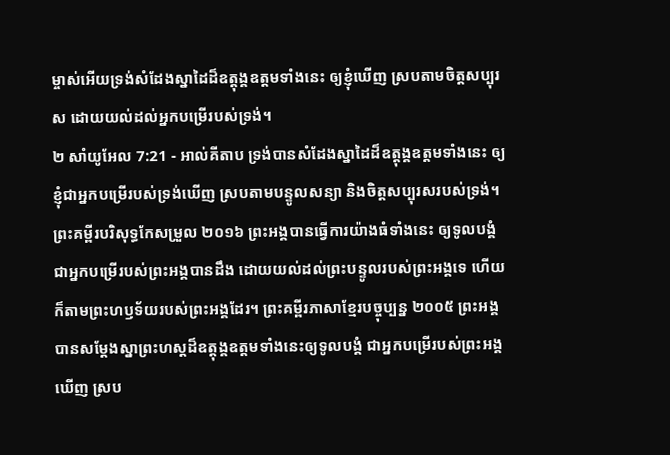ម្ចាស់អើយទ្រង់សំដែងស្នាដៃដ៏ឧត្តុង្គឧត្តមទាំងនេះ ឲ្យខ្ញុំឃើញ ស្របតាមចិត្តសប្បុរស ដោយយល់ដល់អ្នកបម្រើរបស់ទ្រង់។
២ សាំយូអែល 7:21 - អាល់គីតាប ទ្រង់បានសំដែងស្នាដៃដ៏ឧត្តុង្គឧត្តមទាំងនេះ ឲ្យខ្ញុំជាអ្នកបម្រើរបស់ទ្រង់ឃើញ ស្របតាមបន្ទូលសន្យា និងចិត្តសប្បុរសរបស់ទ្រង់។ ព្រះគម្ពីរបរិសុទ្ធកែសម្រួល ២០១៦ ព្រះអង្គបានធ្វើការយ៉ាងធំទាំងនេះ ឲ្យទូលបង្គំជាអ្នកបម្រើរបស់ព្រះអង្គបានដឹង ដោយយល់ដល់ព្រះបន្ទូលរបស់ព្រះអង្គទេ ហើយក៏តាមព្រះហឫទ័យរបស់ព្រះអង្គដែរ។ ព្រះគម្ពីរភាសាខ្មែរបច្ចុប្បន្ន ២០០៥ ព្រះអង្គបានសម្តែងស្នាព្រះហស្ដដ៏ឧត្តុង្គឧត្ដមទាំងនេះឲ្យទូលបង្គំ ជាអ្នកបម្រើរបស់ព្រះអង្គឃើញ ស្រប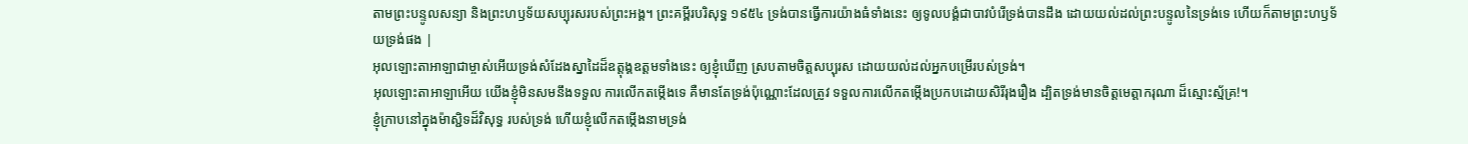តាមព្រះបន្ទូលសន្យា និងព្រះហឫទ័យសប្បុរសរបស់ព្រះអង្គ។ ព្រះគម្ពីរបរិសុទ្ធ ១៩៥៤ ទ្រង់បានធ្វើការយ៉ាងធំទាំងនេះ ឲ្យទូលបង្គំជាបាវបំរើទ្រង់បានដឹង ដោយយល់ដល់ព្រះបន្ទូលនៃទ្រង់ទេ ហើយក៏តាមព្រះហឫទ័យទ្រង់ផង |
អុលឡោះតាអាឡាជាម្ចាស់អើយទ្រង់សំដែងស្នាដៃដ៏ឧត្តុង្គឧត្តមទាំងនេះ ឲ្យខ្ញុំឃើញ ស្របតាមចិត្តសប្បុរស ដោយយល់ដល់អ្នកបម្រើរបស់ទ្រង់។
អុលឡោះតាអាឡាអើយ យើងខ្ញុំមិនសមនឹងទទួល ការលើកតម្កើងទេ គឺមានតែទ្រង់ប៉ុណ្ណោះដែលត្រូវ ទទួលការលើកតម្កើងប្រកបដោយសិរីរុងរឿង ដ្បិតទ្រង់មានចិត្តមេត្តាករុណា ដ៏ស្មោះស្ម័គ្រ!។
ខ្ញុំក្រាបនៅក្នុងម៉ាស្ជិទដ៏វិសុទ្ធ របស់ទ្រង់ ហើយខ្ញុំលើកតម្កើងនាមទ្រង់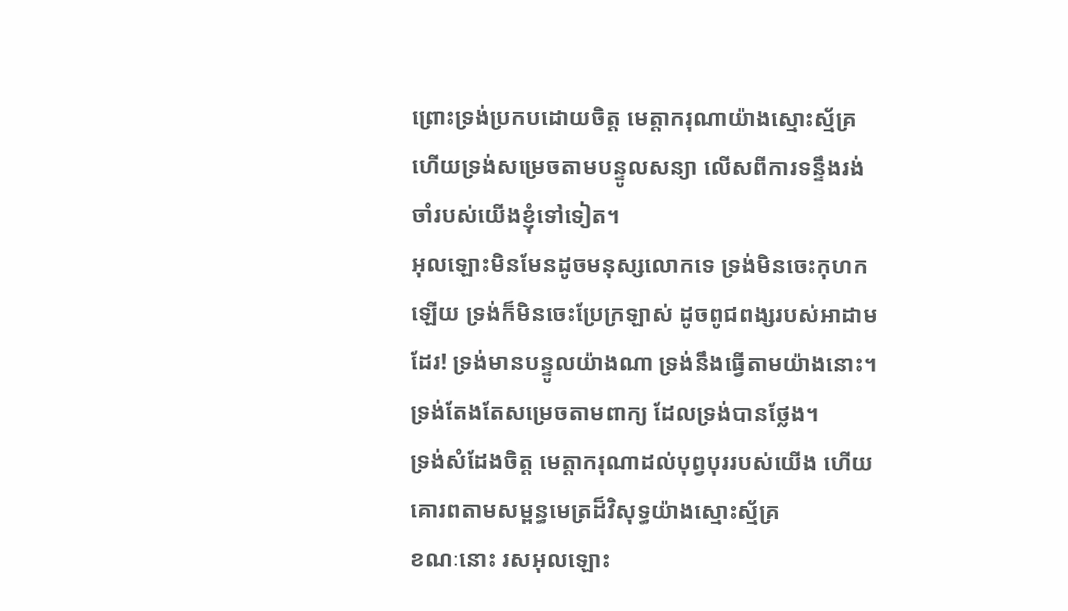ព្រោះទ្រង់ប្រកបដោយចិត្ត មេត្តាករុណាយ៉ាងស្មោះស្ម័គ្រ ហើយទ្រង់សម្រេចតាមបន្ទូលសន្យា លើសពីការទន្ទឹងរង់ចាំរបស់យើងខ្ញុំទៅទៀត។
អុលឡោះមិនមែនដូចមនុស្សលោកទេ ទ្រង់មិនចេះកុហកឡើយ ទ្រង់ក៏មិនចេះប្រែក្រឡាស់ ដូចពូជពង្សរបស់អាដាមដែរ! ទ្រង់មានបន្ទូលយ៉ាងណា ទ្រង់នឹងធ្វើតាមយ៉ាងនោះ។ ទ្រង់តែងតែសម្រេចតាមពាក្យ ដែលទ្រង់បានថ្លែង។
ទ្រង់សំដែងចិត្ត មេត្ដាករុណាដល់បុព្វបុររបស់យើង ហើយគោរពតាមសម្ពន្ធមេត្រដ៏វិសុទ្ធយ៉ាងស្មោះស្ម័គ្រ
ខណៈនោះ រសអុលឡោះ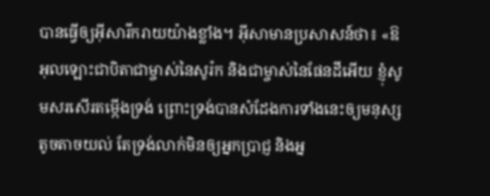បានធ្វើឲ្យអ៊ីសារីករាយយ៉ាងខ្លាំង។ អ៊ីសាមានប្រសាសន៍ថា៖ «ឱអុលឡោះជាបិតាជាម្ចាស់នៃសូរ៉ក និងជាម្ចាស់នៃផែនដីអើយ ខ្ញុំសូមសរសើរតម្កើងទ្រង់ ព្រោះទ្រង់បានសំដែងការទាំងនេះឲ្យមនុស្សតូចតាចយល់ តែទ្រង់លាក់មិនឲ្យអ្នកប្រាជ្ញ និងអ្ន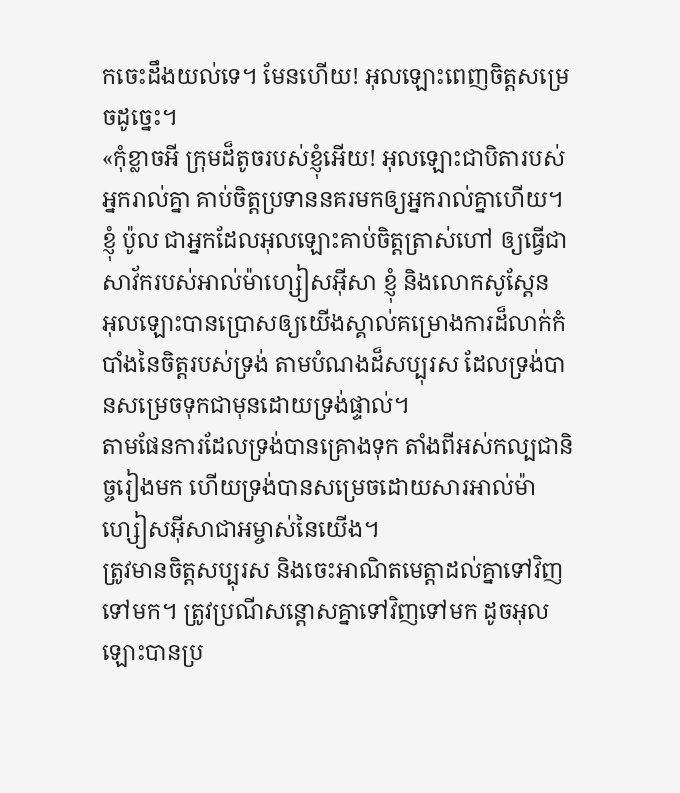កចេះដឹងយល់ទេ។ មែនហើយ! អុលឡោះពេញចិត្តសម្រេចដូច្នេះ។
«កុំខ្លាចអី ក្រុមដ៏តូចរបស់ខ្ញុំអើយ! អុលឡោះជាបិតារបស់អ្នករាល់គ្នា គាប់ចិត្តប្រទាននគរមកឲ្យអ្នករាល់គ្នាហើយ។
ខ្ញុំ ប៉ូល ជាអ្នកដែលអុលឡោះគាប់ចិត្តត្រាស់ហៅ ឲ្យធ្វើជាសាវ័ករបស់អាល់ម៉ាហ្សៀសអ៊ីសា ខ្ញុំ និងលោកសូស្ដែន
អុលឡោះបានប្រោសឲ្យយើងស្គាល់គម្រោងការដ៏លាក់កំបាំងនៃចិត្តរបស់ទ្រង់ តាមបំណងដ៏សប្បុរស ដែលទ្រង់បានសម្រេចទុកជាមុនដោយទ្រង់ផ្ទាល់។
តាមផែនការដែលទ្រង់បានគ្រោងទុក តាំងពីអស់កល្បជានិច្ចរៀងមក ហើយទ្រង់បានសម្រេចដោយសារអាល់ម៉ាហ្សៀសអ៊ីសាជាអម្ចាស់នៃយើង។
ត្រូវមានចិត្ដសប្បុរស និងចេះអាណិតមេត្ដាដល់គ្នាទៅវិញទៅមក។ ត្រូវប្រណីសន្ដោសគ្នាទៅវិញទៅមក ដូចអុលឡោះបានប្រ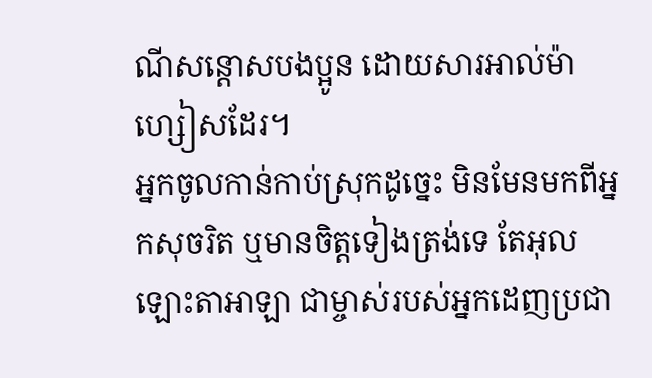ណីសន្ដោសបងប្អូន ដោយសារអាល់ម៉ាហ្សៀសដែរ។
អ្នកចូលកាន់កាប់ស្រុកដូច្នេះ មិនមែនមកពីអ្នកសុចរិត ឬមានចិត្តទៀងត្រង់ទេ តែអុលឡោះតាអាឡា ជាម្ចាស់របស់អ្នកដេញប្រជា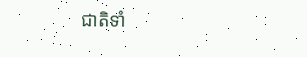ជាតិទាំ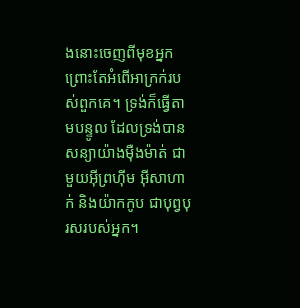ងនោះចេញពីមុខអ្នក ព្រោះតែអំពើអាក្រក់របស់ពួកគេ។ ទ្រង់ក៏ធ្វើតាមបន្ទូល ដែលទ្រង់បានសន្យាយ៉ាងម៉ឺងម៉ាត់ ជាមួយអ៊ីព្រហ៊ីម អ៊ីសាហាក់ និងយ៉ាកកូប ជាបុព្វបុរសរបស់អ្នក។